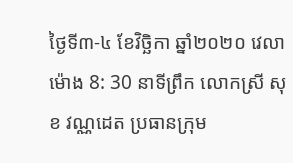ថ្ងៃទី៣-៤ ខែវិច្ឆិកា ឆ្នាំ២០២០ វេលាម៉ោង 8: 30 នាទីព្រឹក លោកស្រី សុខ វណ្ណដេត ប្រធានក្រុម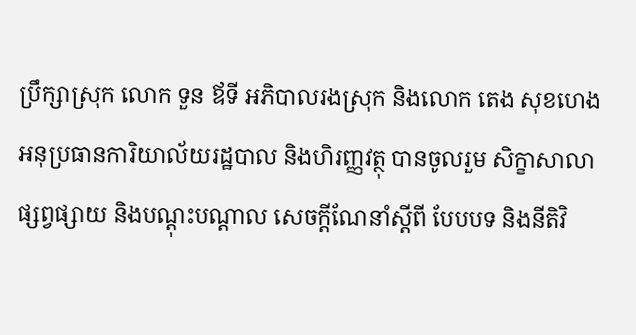ប្រឹក្សាស្រុក លោក ទួន ឪទី អភិបាលរងស្រុក និងលោក តេង សុខហេង អនុប្រធានការិយាល័យរដ្ឋបាល និងហិរញ្ញវត្ថុ បានចូលរួម សិក្ខាសាលាផ្សព្វផ្សាយ និងបណ្ដុះបណ្ដាល សេចក្ដីណែនាំស្ដីពី បែបបទ និងនីតិវិ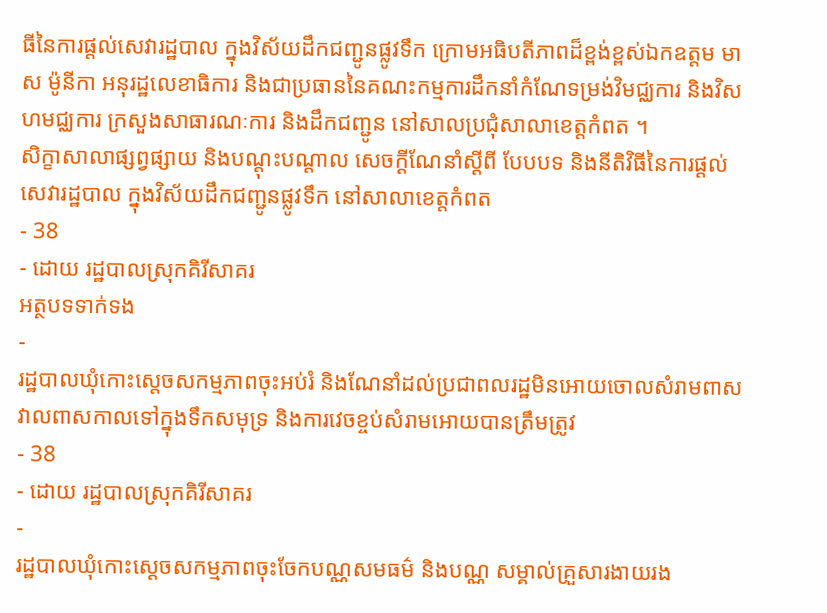ធីនៃការផ្ដល់សេវារដ្ឋបាល ក្នុងវិស័យដឹកជញ្ជូនផ្លូវទឹក ក្រោមអធិបតីភាពដ៏ខ្ពង់ខ្ពស់ឯកឧត្តម មាស ម៉ូនីកា អនុរដ្ឋលេខាធិការ និងជាប្រធាននៃគណះកម្មការដឹកនាំកំណែទម្រង់វិមជ្ឈការ និងវិសហមជ្ឈការ ក្រសួងសាធារណៈការ និងដឹកជញ្ជូន នៅសាលប្រជុំសាលាខេត្តកំពត ។
សិក្ខាសាលាផ្សព្វផ្សាយ និងបណ្ដុះបណ្ដាល សេចក្ដីណែនាំស្ដីពី បែបបទ និងនីតិវិធីនៃការផ្ដល់សេវារដ្ឋបាល ក្នុងវិស័យដឹកជញ្ជូនផ្លូវទឹក នៅសាលាខេត្តកំពត
- 38
- ដោយ រដ្ឋបាលស្រុកគិរីសាគរ
អត្ថបទទាក់ទង
-
រដ្ឋបាលឃុំកោះស្ដេចសកម្មភាពចុះអប់រំ និងណែនាំដល់ប្រជាពលរដ្ឋមិនអោយចោលសំរាមពាសវាលពាសកាលទៅក្នុងទឹកសមុទ្រ និងការវេចខ្ចប់សំរាមអោយបានត្រឹមត្រូវ
- 38
- ដោយ រដ្ឋបាលស្រុកគិរីសាគរ
-
រដ្ឋបាលឃុំកោះស្ដេចសកម្មភាពចុះចែកបណ្ណសមធម៌ និងបណ្ណ សម្គាល់គ្រួសារងាយរង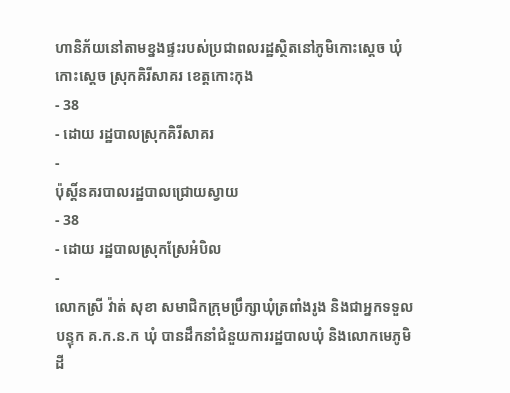ហានិភ័យនៅតាមខ្នងផ្ទះរបស់ប្រជាពលរដ្ឋស្ថិតនៅភូមិកោះស្ដេច ឃុំកោះស្ដេច ស្រុកគិរីសាគរ ខេត្តកោះកុង
- 38
- ដោយ រដ្ឋបាលស្រុកគិរីសាគរ
-
ប៉ុស្តិ៍នគរបាលរដ្ឋបាលជ្រោយស្វាយ
- 38
- ដោយ រដ្ឋបាលស្រុកស្រែអំបិល
-
លោកស្រី វ៉ាត់ សុខា សមាជិកក្រុមប្រឹក្សាឃុំត្រពាំងរូង និងជាអ្នកទទួលបន្ទុក គ.ក.ន.ក ឃុំ បានដឹកនាំជំនួយការរដ្ឋបាលឃុំ និងលោកមេភូមិដី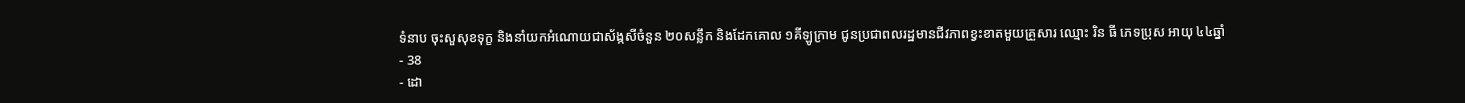ទំនាប ចុះសួសុខទុក្ខ និងនាំយកអំណោយជាស័ង្កសីចំនួន ២០សន្លឹក និងដែកគោល ១គីឡូក្រាម ជូនប្រជាពលរដ្ឋមានជីវភាពខ្វះខាតមួយគ្រួសារ ឈ្មោះ រិន ធី ភេទប្រុស អាយុ ៤៤ឆ្នាំ
- 38
- ដោ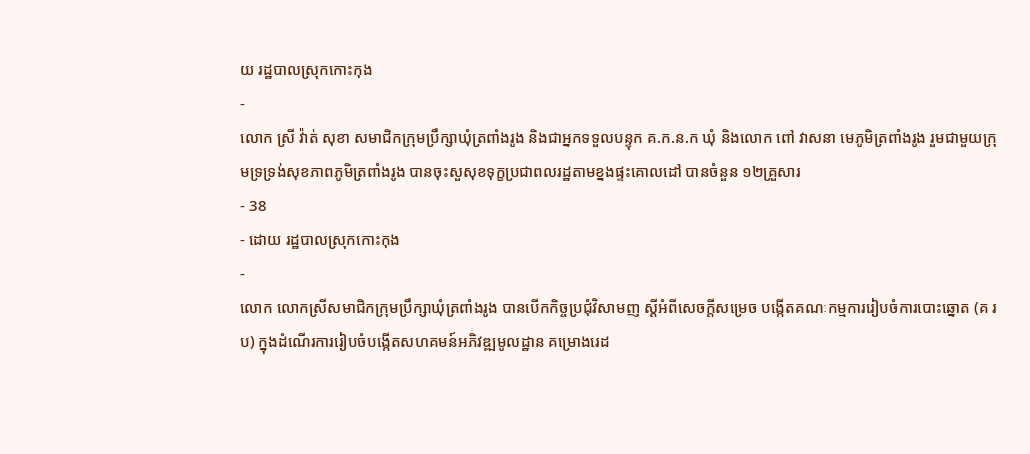យ រដ្ឋបាលស្រុកកោះកុង
-
លោក ស្រី វ៉ាត់ សុខា សមាជិកក្រុមប្រឹក្សាឃុំត្រពាំងរូង និងជាអ្នកទទួលបន្ទុក គ.ក.ន.ក ឃុំ និងលោក ពៅ វាសនា មេភូមិត្រពាំងរូង រួមជាមួយក្រុមទ្រទ្រង់សុខភាពភូមិត្រពាំងរូង បានចុះសួសុខទុក្ខប្រជាពលរដ្ឋតាមខ្នងផ្ទះគោលដៅ បានចំនួន ១២គ្រួសារ
- 38
- ដោយ រដ្ឋបាលស្រុកកោះកុង
-
លោក លោកស្រីសមាជិកក្រុមប្រឹក្សាឃុំត្រពាំងរូង បានបើកកិច្ចប្រជុំវិសាមញ ស្ដីអំពីសេចក្តីសម្រេច បង្កើតគណៈកម្មការរៀបចំការបោះឆ្នោត (គ រ ប) ក្នុងដំណើរការរៀបចំបង្កើតសហគមន៍អភិវឌ្ឍមូលដ្ឋាន គម្រោងរេដ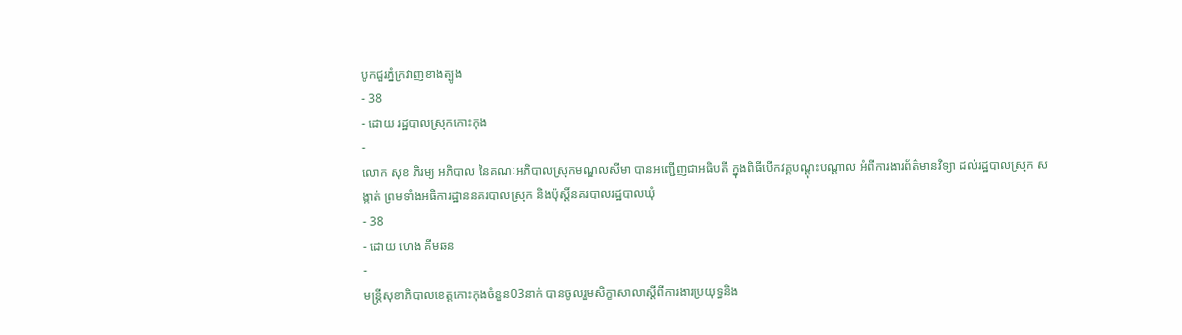បូកជួរភ្នំក្រវាញខាងត្បូង
- 38
- ដោយ រដ្ឋបាលស្រុកកោះកុង
-
លោក សុខ ភិរម្យ អភិបាល នៃគណៈអភិបាលស្រុកមណ្ឌលសីមា បានអញ្ជើញជាអធិបតី ក្នុងពិធីបើកវគ្គបណ្តុះបណ្តាល អំពីការងារព័ត៌មានវិទ្យា ដល់រដ្ឋបាលស្រុក សង្កាត់ ព្រមទាំងអធិការដ្ឋាននគរបាលស្រុក និងប៉ុស្តិ៍នគរបាលរដ្ឋបាលឃុំ
- 38
- ដោយ ហេង គីមឆន
-
មន្ត្រីសុខាភិបាលខេត្តកោះកុងចំនួន03នាក់ បានចូលរួមសិក្ខាសាលាស្ដីពីការងារប្រយុទ្ធនិង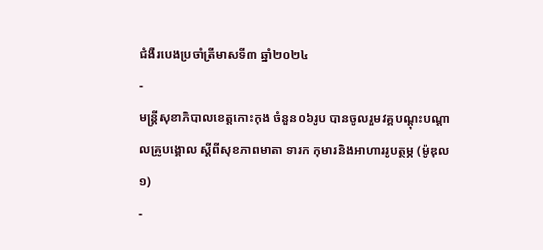ជំងឺរបេងប្រចាំត្រីមាសទី៣ ឆ្នាំ២០២៤
-
មន្ត្រីសុខាភិបាលខេត្តកោះកុង ចំនួន០៦រូប បានចូលរួមវគ្គបណ្តុះបណ្ដាលគ្រូបង្គោល ស្ដីពីសុខភាពមាតា ទារក កុមារនិងអាហាររូបត្ថម្ភ (ម៉ូឌុល១)
-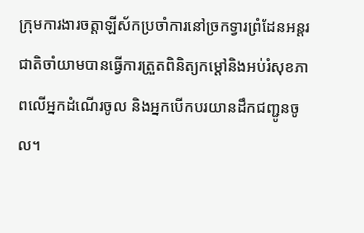ក្រុមការងារចត្តាឡីស័កប្រចាំការនៅច្រកទ្វារព្រំដែនអន្ដរជាតិចាំយាមបានធ្វើការត្រួតពិនិត្យកម្ដៅនិងអប់រំសុខភាពលើអ្នកដំណើរចូល និងអ្នកបើកបរយានដឹកជញ្ជូនចូល។